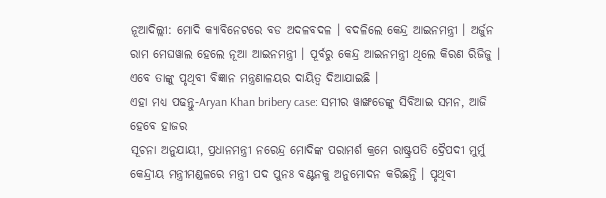ନୂଆଦିଲ୍ଲୀ: ମୋଦି କ୍ୟାବିନେଟରେ ବଡ ଅଦଳବଦଳ । ବଦଳିଲେ କେନ୍ଦ୍ର ଆଇନମନ୍ତ୍ରୀ । ଅର୍ଜୁନ ରାମ ମେଘୱାଲ ହେଲେ ନୂଆ ଆଇନମନ୍ତ୍ରୀ । ପୂର୍ବରୁ କେନ୍ଦ୍ର ଆଇନମନ୍ତ୍ରୀ ଥିଲେ କିରଣ ରିଜିଜୁ । ଏବେ ତାଙ୍କୁ ପୃଥିବୀ ବିଜ୍ଞାନ ମନ୍ତ୍ରଣାଳୟର ଦାୟିତ୍ବ ଦିଆଯାଇଛି ।
ଏହା ମଧ୍ୟ ପଢନ୍ତୁ-Aryan Khan bribery case: ସମୀର ୱାଙ୍ଖଡେଙ୍କୁ ସିବିଆଇ ସମନ, ଆଜି ହେବେ ହାଜର
ସୂଚନା ଅନୁଯାୟୀ, ପ୍ରଧାନମନ୍ତ୍ରୀ ନରେନ୍ଦ୍ର ମୋଦିଙ୍କ ପରାମର୍ଶ କ୍ରମେ ରାଷ୍ଟ୍ରପତି ଦ୍ରୈପଦୀ ମୁର୍ମୁ କେନ୍ଦ୍ରୀୟ ମନ୍ତ୍ରୀମଣ୍ଡଳରେ ମନ୍ତ୍ରୀ ପଦ ପୁନଃ ବଣ୍ଟନକୁ ଅନୁମୋଦନ କରିଛନ୍ତି । ପୃଥିବୀ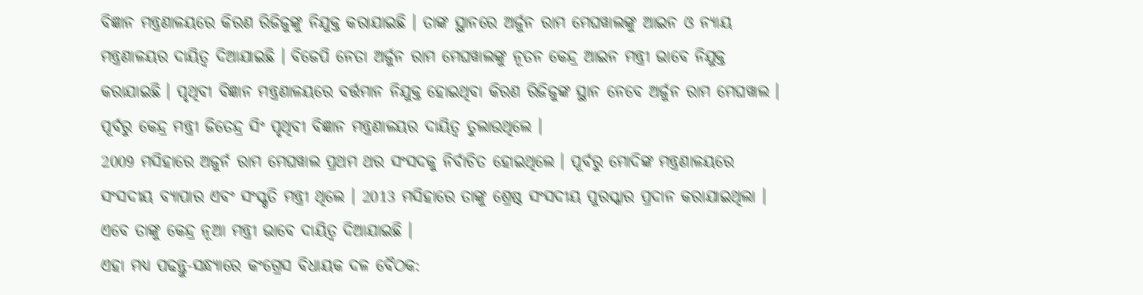ବିଜ୍ଞାନ ମନ୍ତ୍ରଣାଳୟରେ କିରଣ ରିଜିଜୁଙ୍କୁ ନିଯୁକ୍ତ କରାଯାଇଛି । ତାଙ୍କ ସ୍ଥାନରେ ଅର୍ଜୁନ ରାମ ମେଘୱାଲଙ୍କୁ ଆଇନ ଓ ନ୍ୟାୟ ମନ୍ତ୍ରଣାଳୟର ଦାୟିତ୍ବ ଦିଆଯାଇଛି । ବିଜେପି ନେତା ଅର୍ଜୁନ ରାମ ମେଘୱାଲଙ୍କୁ ନୂତନ କେନ୍ଦ୍ର ଆଇନ ମନ୍ତ୍ରୀ ଭାବେ ନିଯୁକ୍ତ କରାଯାଇଛି । ପୃଥିବୀ ବିଜ୍ଞାନ ମନ୍ତ୍ରଣାଳୟରେ ବର୍ତ୍ତମାନ ନିଯୁକ୍ତ ହୋଇଥିବା କିରଣ ରିଜିଜୁଙ୍କ ସ୍ଥାନ ନେବେ ଅର୍ଜୁନ ରାମ ମେଘୱାଲ । ପୂର୍ବରୁ କେନ୍ଦ୍ର ମନ୍ତ୍ରୀ ଜିତେନ୍ଦ୍ର ସିଂ ପୃଥିବୀ ବିଜ୍ଞାନ ମନ୍ତ୍ରଣାଳୟର ଦାୟିତ୍ୱ ତୁଲାଉଥିଲେ ।
2009 ମସିହାରେ ଅଜୁର୍ନ ରାମ ମେଘୱାଲ ପ୍ରଥମ ଥର ସଂସଦକୁ ନିର୍ବାଚିତ ହୋଇଥିଲେ । ପୂର୍ବରୁ ମୋଦିଙ୍କ ମନ୍ତ୍ରଣାଳୟରେ ସଂସଦୀୟ ବ୍ୟାପାର ଏବଂ ସଂସ୍କୃତି ମନ୍ତ୍ରୀ ଥିଲେ । 2013 ମସିହାରେ ତାଙ୍କୁ ଶ୍ରେଷ୍ଠ ସଂସଦୀୟ ପୁରସ୍କାର ପ୍ରଦାନ କରାଯାଇଥିଲା । ଏବେ ତାଙ୍କୁ କେନ୍ଦ୍ର ନୂଆ ମନ୍ତ୍ରୀ ଭାବେ ଦାୟିତ୍ବ ଦିଆଯାଇଛି ।
ଏହା ମଧ୍ୟ ପଢନ୍ତୁ-ସନ୍ଧ୍ୟାରେ କଂଗ୍ରେସ ବିଧାୟକ ଦଳ ବୈଠକ: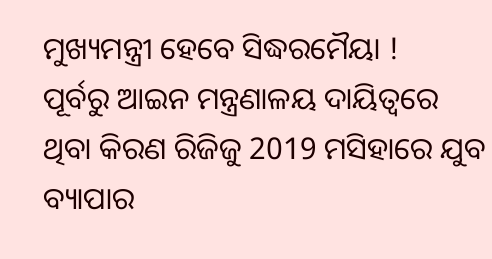ମୁଖ୍ୟମନ୍ତ୍ରୀ ହେବେ ସିଦ୍ଧରମୈୟା !
ପୂର୍ବରୁ ଆଇନ ମନ୍ତ୍ରଣାଳୟ ଦାୟିତ୍ବରେ ଥିବା କିରଣ ରିଜିଜୁ 2019 ମସିହାରେ ଯୁବ ବ୍ୟାପାର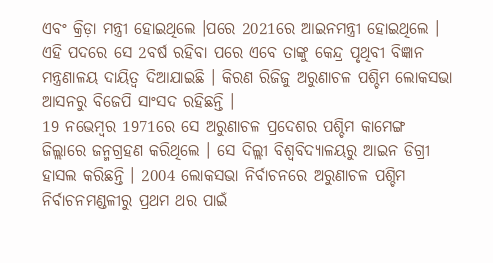ଏବଂ କ୍ରିଡ଼ା ମନ୍ତ୍ରୀ ହୋଇଥିଲେ ।ପରେ 2021ରେ ଆଇନମନ୍ତ୍ରୀ ହୋଇଥିଲେ । ଏହି ପଦରେ ସେ 2ବର୍ଷ ରହିବା ପରେ ଏବେ ତାଙ୍କୁ କେନ୍ଦ୍ର ପୃଥିବୀ ବିଜ୍ଞାନ ମନ୍ତ୍ରଣାଳୟ ଦାୟିତ୍ବ ଦିଆଯାଇଛି । କିରଣ ରିଜିଜୁ ଅରୁଣାଚଳ ପଶ୍ଚିମ ଲୋକସଭା ଆସନରୁ ବିଜେପି ସାଂସଦ ରହିଛନ୍ତି ।
19 ନଭେମ୍ବର 1971ରେ ସେ ଅରୁଣାଚଳ ପ୍ରଦେଶର ପଶ୍ଚିମ କାମେଙ୍ଗ ଜିଲ୍ଲାରେ ଜନ୍ମଗ୍ରହଣ କରିଥିଲେ । ସେ ଦିଲ୍ଲୀ ବିଶ୍ୱବିଦ୍ୟାଳୟରୁ ଆଇନ ଡିଗ୍ରୀ ହାସଲ କରିଛନ୍ତି । 2004 ଲୋକସଭା ନିର୍ବାଚନରେ ଅରୁଣାଚଳ ପଶ୍ଚିମ ନିର୍ବାଚନମଣ୍ଡଳୀରୁ ପ୍ରଥମ ଥର ପାଇଁ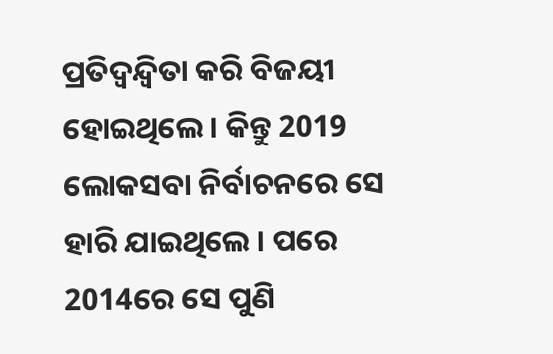ପ୍ରତିଦ୍ୱନ୍ଦ୍ୱିତା କରି ବିଜୟୀ ହୋଇଥିଲେ । କିନ୍ତୁ 2019 ଲୋକସବା ନିର୍ବାଚନରେ ସେ ହାରି ଯାଇଥିଲେ । ପରେ 2014ରେ ସେ ପୁଣି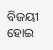ବିଜୟୀ ହୋଇ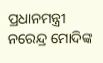ପ୍ରଧାନମନ୍ତ୍ରୀ ନରେନ୍ଦ୍ର ମୋଦିଙ୍କ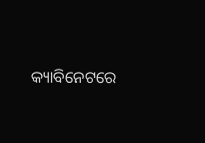କ୍ୟାବିନେଟରେ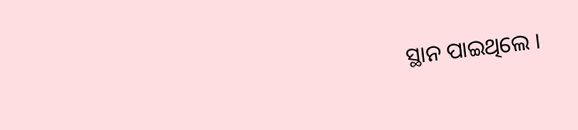ସ୍ଥାନ ପାଇଥିଲେ ।